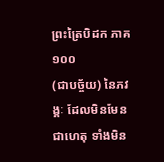ព្រះត្រៃបិដក ភាគ ១០០
(ជាបច្ច័យ) នៃភវង្គៈ ដែលមិនមែនជាហេតុ ទាំងមិន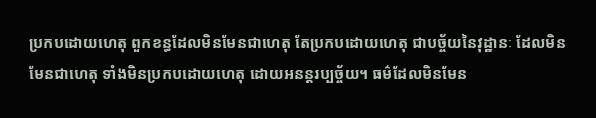ប្រកបដោយហេតុ ពួកខន្ធដែលមិនមែនជាហេតុ តែប្រកបដោយហេតុ ជាបច្ច័យនៃវុដ្ឋានៈ ដែលមិនមែនជាហេតុ ទាំងមិនប្រកបដោយហេតុ ដោយអនន្តរប្បច្ច័យ។ ធម៌ដែលមិនមែន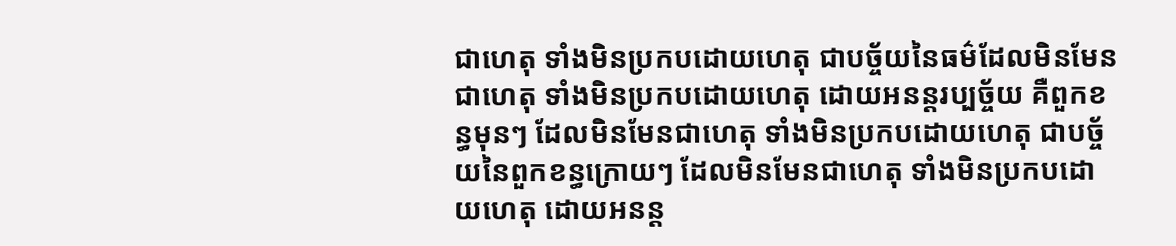ជាហេតុ ទាំងមិនប្រកបដោយហេតុ ជាបច្ច័យនៃធម៌ដែលមិនមែនជាហេតុ ទាំងមិនប្រកបដោយហេតុ ដោយអនន្តរប្បច្ច័យ គឺពួកខន្ធមុនៗ ដែលមិនមែនជាហេតុ ទាំងមិនប្រកបដោយហេតុ ជាបច្ច័យនៃពួកខន្ធក្រោយៗ ដែលមិនមែនជាហេតុ ទាំងមិនប្រកបដោយហេតុ ដោយអនន្ត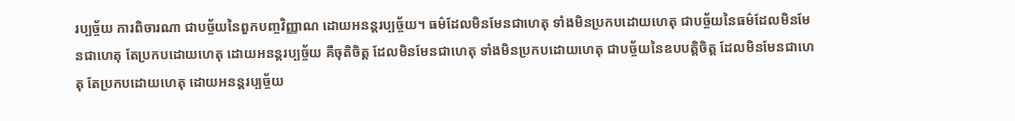រប្បច្ច័យ ការពិចារណា ជាបច្ច័យនៃពួកបញ្ចវិញ្ញាណ ដោយអនន្តរប្បច្ច័យ។ ធម៌ដែលមិនមែនជាហេតុ ទាំងមិនប្រកបដោយហេតុ ជាបច្ច័យនៃធម៌ដែលមិនមែនជាហេតុ តែប្រកបដោយហេតុ ដោយអនន្តរប្បច្ច័យ គឺចុតិចិត្ត ដែលមិនមែនជាហេតុ ទាំងមិនប្រកបដោយហេតុ ជាបច្ច័យនៃឧបបត្តិចិត្ត ដែលមិនមែនជាហេតុ តែប្រកបដោយហេតុ ដោយអនន្តរប្បច្ច័យ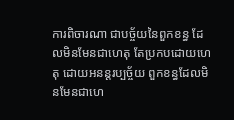ការពិចារណា ជាបច្ច័យនៃពួកខន្ធ ដែលមិនមែនជាហេតុ តែប្រកបដោយហេតុ ដោយអនន្តរប្បច្ច័យ ពួកខន្ធដែលមិនមែនជាហេ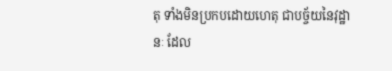តុ ទាំងមិនប្រកបដោយហេតុ ជាបច្ច័យនៃវុដ្ឋានៈ ដែល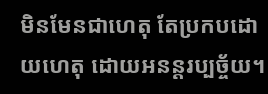មិនមែនជាហេតុ តែប្រកបដោយហេតុ ដោយអនន្តរប្បច្ច័យ។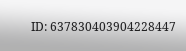ID: 637830403904228447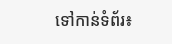ទៅកាន់ទំព័រ៖